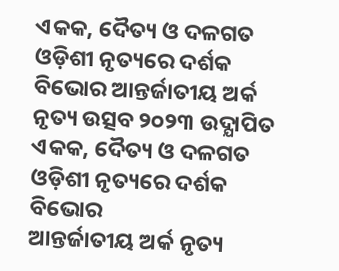ଏକକ, ଦୈତ୍ୟ ଓ ଦଳଗତ ଓଡ଼ିଶୀ ନୃତ୍ୟରେ ଦର୍ଶକ ବିଭୋର ଆନ୍ତର୍ଜାତୀୟ ଅର୍କ ନୃତ୍ୟ ଉତ୍ସବ ୨୦୨୩ ଉଦ୍ଯାପିତ
ଏକକ, ଦୈତ୍ୟ ଓ ଦଳଗତ ଓଡ଼ିଶୀ ନୃତ୍ୟରେ ଦର୍ଶକ ବିଭୋର
ଆନ୍ତର୍ଜାତୀୟ ଅର୍କ ନୃତ୍ୟ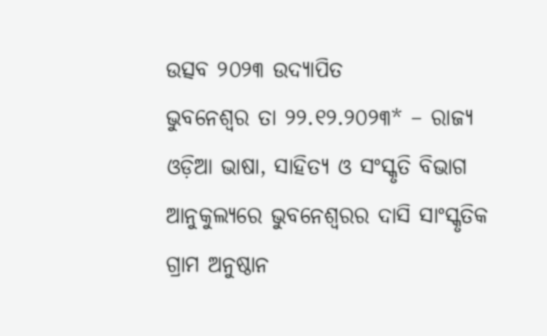ଉତ୍ସବ ୨୦୨୩ ଉଦ୍ଯାପିତ
ଭୁବନେଶ୍ୱର ତା ୨୨.୧୨.୨୦୨୩* – ରାଜ୍ୟ ଓଡ଼ିଆ ଭାଷା, ସାହିତ୍ୟ ଓ ସଂସ୍କୃତି ବିଭାଗ ଆନୁକୁଲ୍ୟରେ ଭୁବନେଶ୍ୱରର ଦାସି ସାଂସ୍କୃତିକ ଗ୍ରାମ ଅନୁଷ୍ଠାନ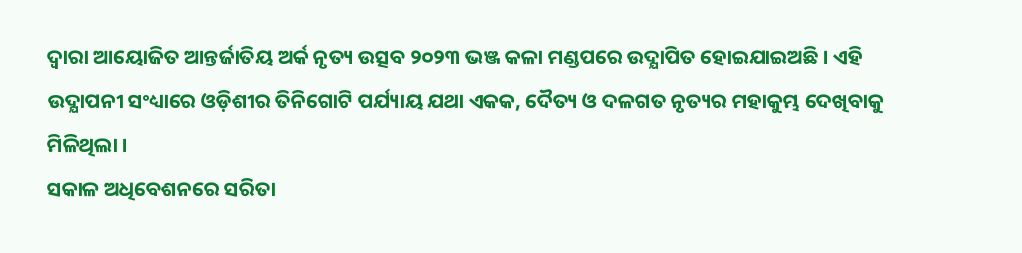ଦ୍ୱାରା ଆୟୋଜିତ ଆନ୍ତର୍ଜାତିୟ ଅର୍କ ନୃତ୍ୟ ଉତ୍ସବ ୨୦୨୩ ଭଞ୍ଜ କଳା ମଣ୍ଡପରେ ଉଦ୍ଯାପିତ ହୋଇଯାଇଅଛି । ଏହି ଉଦ୍ଯାପନୀ ସଂଧ୍ୟାରେ ଓଡ଼ିଶୀର ତିନିଗୋଟି ପର୍ଯ୍ୟାୟ ଯଥା ଏକକ, ଦୈତ୍ୟ ଓ ଦଳଗତ ନୃତ୍ୟର ମହାକୁମ୍ଭ ଦେଖିବାକୁ ମିଳିଥିଲା ।
ସକାଳ ଅଧିବେଶନରେ ସରିତା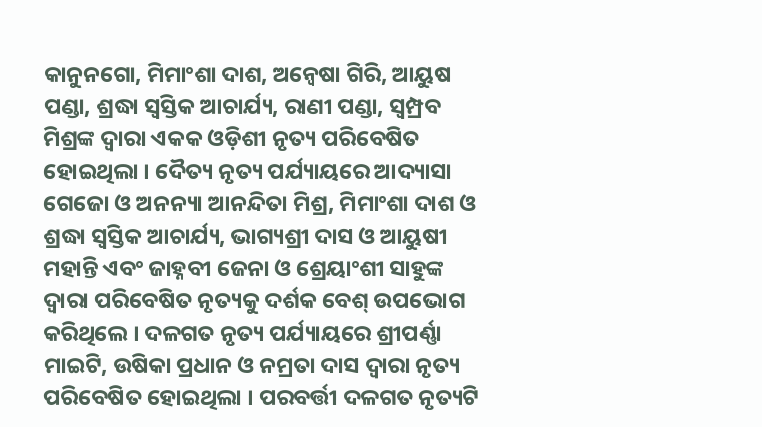କାନୁନଗୋ, ମିମାଂଶା ଦାଶ, ଅନ୍ୱେଷା ଗିରି, ଆୟୁଷ ପଣ୍ଡା, ଶ୍ରଦ୍ଧା ସ୍ୱସ୍ତିକ ଆଚାର୍ଯ୍ୟ, ରାଣୀ ପଣ୍ଡା, ସ୍ୱମ୍ପ୍ରବ ମିଶ୍ରଙ୍କ ଦ୍ୱାରା ଏକକ ଓଡ଼ିଶୀ ନୃତ୍ୟ ପରିବେଷିତ ହୋଇଥିଲା । ଦୈତ୍ୟ ନୃତ୍ୟ ପର୍ଯ୍ୟାୟରେ ଆଦ୍ୟାସା ଗେଜୋ ଓ ଅନନ୍ୟା ଆନନ୍ଦିତା ମିଶ୍ର, ମିମାଂଶା ଦାଶ ଓ ଶ୍ରଦ୍ଧା ସ୍ୱସ୍ତିକ ଆଚାର୍ଯ୍ୟ, ଭାଗ୍ୟଶ୍ରୀ ଦାସ ଓ ଆୟୁଷୀ ମହାନ୍ତି ଏବଂ ଜାହ୍ନବୀ ଜେନା ଓ ଶ୍ରେୟାଂଶୀ ସାହୁଙ୍କ ଦ୍ୱାରା ପରିବେଷିତ ନୃତ୍ୟକୁ ଦର୍ଶକ ବେଶ୍ ଉପଭୋଗ କରିଥିଲେ । ଦଳଗତ ନୃତ୍ୟ ପର୍ଯ୍ୟାୟରେ ଶ୍ରୀପର୍ଣ୍ଣା ମାଇଟି, ଉଷିକା ପ୍ରଧାନ ଓ ନମ୍ରତା ଦାସ ଦ୍ୱାରା ନୃତ୍ୟ ପରିବେଷିତ ହୋଇଥିଲା । ପରବର୍ତ୍ତୀ ଦଳଗତ ନୃତ୍ୟଟି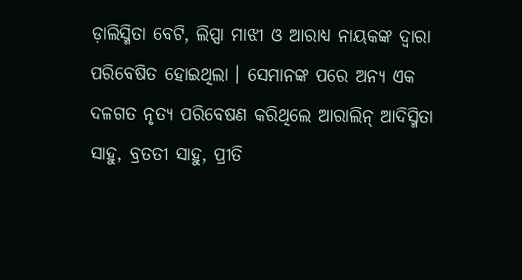ଡ଼ାଲିସ୍ମିତା ବେଟି, ଲିପ୍ସା ମାଝୀ ଓ ଆରାଧ୍ୟ ନାୟକଙ୍କ ଦ୍ୱାରା ପରିବେଷିତ ହୋଇଥିଲା । ସେମାନଙ୍କ ପରେ ଅନ୍ୟ ଏକ ଦଳଗତ ନୃତ୍ୟ ପରିବେଷଣ କରିଥିଲେ ଆରାଲିନ୍ ଆଦିସ୍ମିତା ସାହୁ, ବ୍ରତତୀ ସାହୁ, ପ୍ରୀତି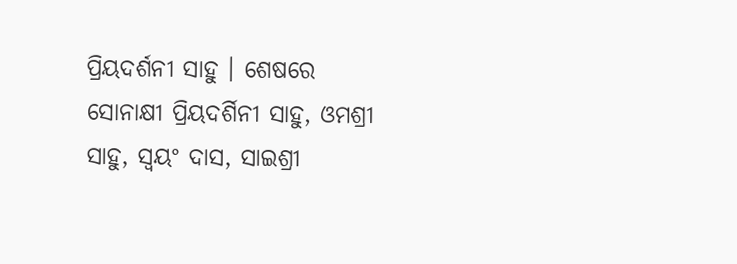ପ୍ରିୟଦର୍ଶନୀ ସାହୁ । ଶେଷରେ ସୋନାକ୍ଷୀ ପ୍ରିୟଦର୍ଶିନୀ ସାହୁ, ଓମଶ୍ରୀ ସାହୁ, ସ୍ୱୟଂ ଦାସ, ସାଇଶ୍ରୀ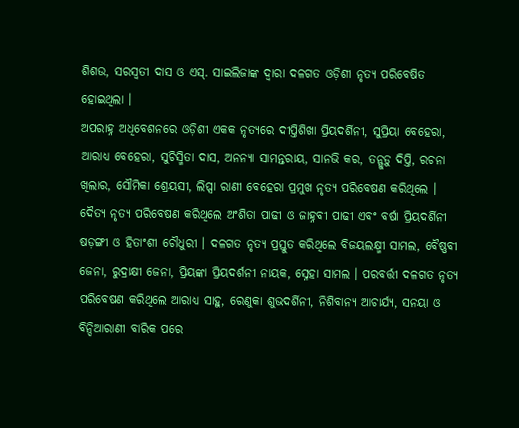ଶିଶଉ, ସରସ୍ୱତୀ ଦାସ ଓ ଏସ୍. ସାଇଲିଜାଙ୍କ ଦ୍ୱାରା ଦଳଗତ ଓଡ଼ିଶୀ ନୃତ୍ୟ ପରିବେଷିତ ହୋଇଥିଲା ।
ଅପରାହ୍ନ ଅଧିବେଶନରେ ଓଡ଼ିଶୀ ଏକକ ନୃତ୍ୟରେ ଦୀପ୍ତିଶିଖା ପ୍ରିୟଦର୍ଶିନୀ, ସୁପ୍ରିୟା ବେହେରା, ଆରାଧ୍ୟ ବେହେରା, ସୁଚିସ୍ମିତା ଦାସ, ଅନନ୍ୟା ସାମନ୍ତରାୟ, ସାନଭି କର, ତନ୍ଗୁଡ଼ୁ ଦିପ୍ତି, ରଚନା ଖିଲାର, ସୌମିକା ଶ୍ରେୟସୀ, ଲିପ୍ସା ରାଣୀ ବେହେରା ପ୍ରମୁଖ ନୃତ୍ୟ ପରିବେଷଣ କରିଥିଲେ । ଦୈତ୍ୟ ନୃତ୍ୟ ପରିବେଷଣ କରିଥିଲେ ଅଂଶିତା ପାଢୀ ଓ ଜାହ୍ନବୀ ପାଢୀ ଏବଂ ବର୍ଷା ପ୍ରିୟଦର୍ଶିନୀ ଷଡ଼ଙ୍ଗୀ ଓ ହିତାଂଶୀ ଚୌଧୁରୀ । ଦଳଗତ ନୃତ୍ୟ ପ୍ରସ୍ତୁତ କରିଥିଲେ ବିଜୟଲକ୍ଷ୍ମୀ ସାମଲ, ବୈଷ୍ଣବୀ ଜେନା, ରୁଦ୍ରାକ୍ଷୀ ଜେନା, ପ୍ରିୟଙ୍କା ପ୍ରିୟଦର୍ଶନୀ ନାୟକ, ସ୍ନେହା ସାମଲ । ପରବର୍ତ୍ତୀ ଦଳଗତ ନୃତ୍ୟ ପରିବେଷଣ କରିଥିଲେ ଆରାଧ୍ୟ ସାହୁ, ରେଣୁକା ଶୁଭଦର୍ଶିନୀ, ନିଶିବାନ୍ୟ ଆଚାର୍ଯ୍ୟ, ସନୟା ଓ ବିନ୍ଦିଆରାଣୀ ବାରିକ ପରେ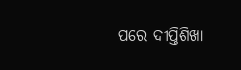ପରେ ଦୀପ୍ତିଶିଖା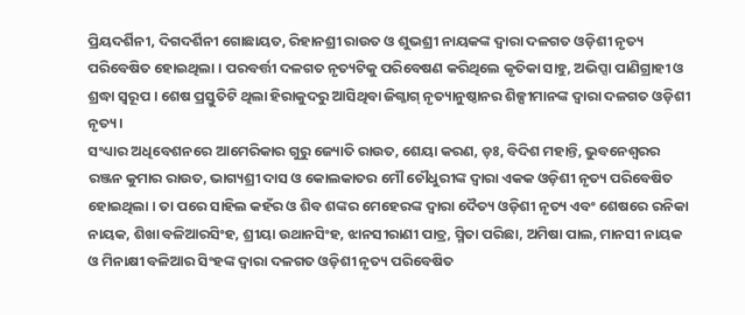ପ୍ରିୟଦର୍ଶିନୀ, ଦିଗଦର୍ଶିନୀ ଗୋଛାୟତ, ରିହାନଶ୍ରୀ ରାଉତ ଓ ଶୁଭଶ୍ରୀ ନାୟକଙ୍କ ଦ୍ୱାରା ଦଳଗତ ଓଡ଼ିଶୀ ନୃତ୍ୟ ପରିବେଷିତ ହୋଇଥିଲା । ପରବର୍ତ୍ତୀ ଦଳଗତ ନୃତ୍ୟଟିକୁ ପରିବେଷଣ କରିଥିଲେ କୃତିକା ସାହୁ, ଅଭିପ୍ସା ପାଣିଗ୍ରାହୀ ଓ ଶ୍ରଦ୍ଧା ସ୍ୱରୂପ । ଶେଷ ପ୍ରସ୍ତୁତିଟି ଥିଲା ହିରାକୁଦରୁ ଆସିଥିବା ଜିଗ୍ଜାଗ୍ ନୃତ୍ୟାନୁଷ୍ଠାନର ଶିଳ୍ପୀମାନଙ୍କ ଦ୍ୱାରା ଦଳଗତ ଓଡ଼ିଶୀ ନୃତ୍ୟ ।
ସଂଧ୍ୟାର ଅଧିବେଶନରେ ଆମେରିକାର ଗୁରୁ ଜ୍ୟୋତି ରାଉତ, ଶେୟା କରଣ, ଡ଼ଃ, ବିଦିଶ ମହାନ୍ତି, ଭୁବନେଶ୍ୱରର ରଞ୍ଜନ କୁମାର ରାଉତ, ଭାଗ୍ୟଶ୍ରୀ ଦାସ ଓ କୋଲକାତର ମୌ ଚୌଧୁରୀଙ୍କ ଦ୍ୱାରା ଏକକ ଓଡ଼ିଶୀ ନୃତ୍ୟ ପରିବେଷିତ ହୋଇଥିଲା । ତା ପରେ ସାହିଲ କହଁର ଓ ଶିବ ଶଙ୍କର ମେହେରଙ୍କ ଦ୍ୱାରା ଦୈତ୍ୟ ଓଡ଼ିଶୀ ନୃତ୍ୟ ଏବଂ ଶେଷରେ ରନିକା ନାୟକ, ଶିଖା ବଳିଆରସିଂହ, ଶ୍ରୀୟା ଉଥାନସିଂହ, ଝାନସୀରାଣୀ ପାତ୍ର, ସ୍ମିତା ପରିଛା, ଅମିଷା ପାଲ, ମାନସୀ ନାୟକ ଓ ମିନାକ୍ଷୀ ବଳିଆର ସିଂହଙ୍କ ଦ୍ୱାରା ଦଳଗତ ଓଡ଼ିଶୀ ନୃତ୍ୟ ପରିବେଷିତ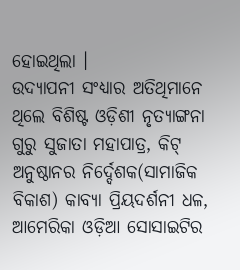ହୋଇଥିଲା ।
ଉଦ୍ଯାପନୀ ସଂଧ୍ୟାର ଅତିଥିମାନେ ଥିଲେ ବିଶିଷ୍ଟ ଓଡ଼ିଶୀ ନୃତ୍ୟାଙ୍ଗନା ଗୁରୁ ସୁଜାତା ମହାପାତ୍ର, କିଟ୍ ଅନୁଷ୍ଠାନର ନିର୍ଦ୍ଦେଶକ(ସାମାଜିକ ବିକାଶ) କାବ୍ୟା ପ୍ରିୟଦର୍ଶନୀ ଧଳ, ଆମେରିକା ଓଡ଼ିଆ ସୋସାଇଟିର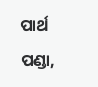ପାର୍ଥ ପଣ୍ଡା,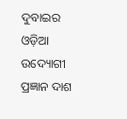ଦୁବାଇର ଓଡ଼ିଆ ଉଦ୍ୟୋଗୀ ପ୍ରଜ୍ଞାନ ଦାଶ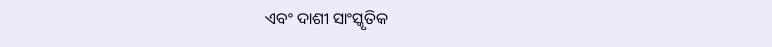ଏବଂ ଦାଶୀ ସାଂସ୍କୃତିକ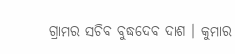ଗ୍ରାମର ସଚିବ ବୁଦ୍ଧଦେବ ଦାଶ । କୁମାର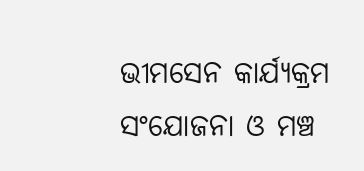ଭୀମସେନ କାର୍ଯ୍ୟକ୍ରମ ସଂଯୋଜନା ଓ ମଞ୍ଚ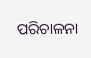ପରିଚାଳନା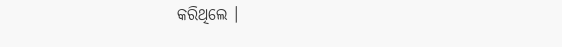କରିଥିଲେ ।